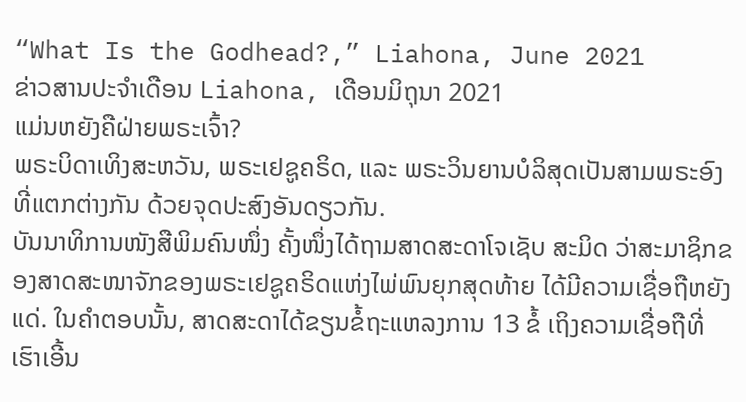“What Is the Godhead?,” Liahona, June 2021
ຂ່າວສານປະຈຳເດືອນ Liahona, ເດືອນມິຖຸນາ 2021
ແມ່ນຫຍັງຄືຝ່າຍພຣະເຈົ້າ?
ພຣະບິດາເທິງສະຫວັນ, ພຣະເຢຊູຄຣິດ, ແລະ ພຣະວິນຍານບໍລິສຸດເປັນສາມພຣະອົງທີ່ແຕກຕ່າງກັນ ດ້ວຍຈຸດປະສົງອັນດຽວກັນ.
ບັນນາທິການໜັງສືພິມຄົນໜຶ່ງ ຄັ້ງໜຶ່ງໄດ້ຖາມສາດສະດາໂຈເຊັບ ສະມິດ ວ່າສະມາຊິກຂອງສາດສະໜາຈັກຂອງພຣະເຢຊູຄຣິດແຫ່ງໄພ່ພົນຍຸກສຸດທ້າຍ ໄດ້ມີຄວາມເຊື່ອຖືຫຍັງແດ່. ໃນຄຳຕອບນັ້ນ, ສາດສະດາໄດ້ຂຽນຂໍ້ຖະແຫລງການ 13 ຂໍ້ ເຖິງຄວາມເຊື່ອຖືທີ່ເຮົາເອີ້ນ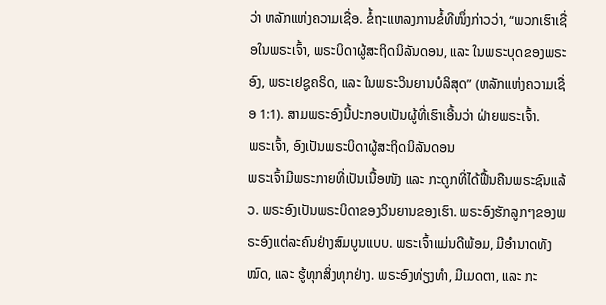ວ່າ ຫລັກແຫ່ງຄວາມເຊື່ອ. ຂໍ້ຖະແຫລງການຂໍ້ທີໜຶ່ງກ່າວວ່າ, “ພວກເຮົາເຊື່ອໃນພຣະເຈົ້າ, ພຣະບິດາຜູ້ສະຖິດນິລັນດອນ, ແລະ ໃນພຣະບຸດຂອງພຣະອົງ, ພຣະເຢຊູຄຣິດ, ແລະ ໃນພຣະວິນຍານບໍລິສຸດ” (ຫລັກແຫ່ງຄວາມເຊື່ອ 1:1). ສາມພຣະອົງນີ້ປະກອບເປັນຜູ້ທີ່ເຮົາເອີ້ນວ່າ ຝ່າຍພຣະເຈົ້າ.
ພຣະເຈົ້າ, ອົງເປັນພຣະບິດາຜູ້ສະຖິດນິລັນດອນ
ພຣະເຈົ້າມີພຣະກາຍທີ່ເປັນເນື້ອໜັງ ແລະ ກະດູກທີ່ໄດ້ຟື້ນຄືນພຣະຊົນແລ້ວ. ພຣະອົງເປັນພຣະບິດາຂອງວິນຍານຂອງເຮົາ. ພຣະອົງຮັກລູກໆຂອງພຣະອົງແຕ່ລະຄົນຢ່າງສົມບູນແບບ. ພຣະເຈົ້າແມ່ນດີພ້ອມ, ມີອຳນາດທັງໝົດ, ແລະ ຮູ້ທຸກສິ່ງທຸກຢ່າງ. ພຣະອົງທ່ຽງທຳ, ມີເມດຕາ, ແລະ ກະ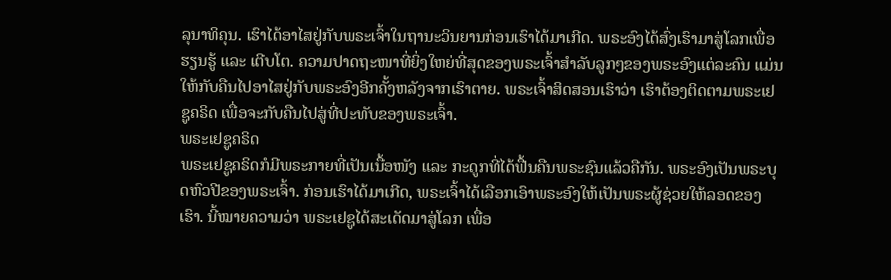ລຸນາທິຄຸນ. ເຮົາໄດ້ອາໄສຢູ່ກັບພຣະເຈົ້າໃນຖານະວິນຍານກ່ອນເຮົາໄດ້ມາເກີດ. ພຣະອົງໄດ້ສົ່ງເຮົາມາສູ່ໂລກເພື່ອຮຽນຮູ້ ແລະ ເຕີບໂຕ. ຄວາມປາດຖະໜາທີ່ຍິ່ງໃຫຍ່ທີ່ສຸດຂອງພຣະເຈົ້າສຳລັບລູກໆຂອງພຣະອົງແຕ່ລະຄົນ ແມ່ນໃຫ້ກັບຄືນໄປອາໄສຢູ່ກັບພຣະອົງອີກຄັ້ງຫລັງຈາກເຮົາຕາຍ. ພຣະເຈົ້າສິດສອນເຮົາວ່າ ເຮົາຕ້ອງຕິດຕາມພຣະເຢຊູຄຣິດ ເພື່ອຈະກັບຄືນໄປສູ່ທີ່ປະທັບຂອງພຣະເຈົ້າ.
ພຣະເຢຊູຄຣິດ
ພຣະເຢຊູຄຣິດກໍມີພຣະກາຍທີ່ເປັນເນື້ອໜັງ ແລະ ກະດູກທີ່ໄດ້ຟື້ນຄືນພຣະຊົນແລ້ວຄືກັນ. ພຣະອົງເປັນພຣະບຸດຫົວປີຂອງພຣະເຈົ້າ. ກ່ອນເຮົາໄດ້ມາເກີດ, ພຣະເຈົ້າໄດ້ເລືອກເອົາພຣະອົງໃຫ້ເປັນພຣະຜູ້ຊ່ວຍໃຫ້ລອດຂອງເຮົາ. ນີ້ໝາຍຄວາມວ່າ ພຣະເຢຊູໄດ້ສະເດັດມາສູ່ໂລກ ເພື່ອ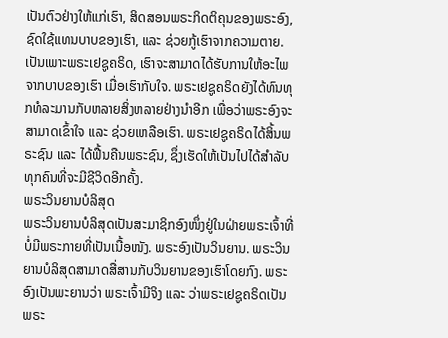ເປັນຕົວຢ່າງໃຫ້ແກ່ເຮົາ, ສິດສອນພຣະກິດຕິຄຸນຂອງພຣະອົງ, ຊົດໃຊ້ແທນບາບຂອງເຮົາ, ແລະ ຊ່ວຍກູ້ເຮົາຈາກຄວາມຕາຍ. ເປັນເພາະພຣະເຢຊູຄຣິດ, ເຮົາຈະສາມາດໄດ້ຮັບການໃຫ້ອະໄພຈາກບາບຂອງເຮົາ ເມື່ອເຮົາກັບໃຈ. ພຣະເຢຊູຄຣິດຍັງໄດ້ທົນທຸກທໍລະມານກັບຫລາຍສິ່ງຫລາຍຢ່າງນຳອີກ ເພື່ອວ່າພຣະອົງຈະສາມາດເຂົ້າໃຈ ແລະ ຊ່ວຍເຫລືອເຮົາ. ພຣະເຢຊູຄຣິດໄດ້ສິ້ນພຣະຊົນ ແລະ ໄດ້ຟື້ນຄືນພຣະຊົນ, ຊຶ່ງເຮັດໃຫ້ເປັນໄປໄດ້ສຳລັບທຸກຄົນທີ່ຈະມີຊີວິດອີກຄັ້ງ.
ພຣະວິນຍານບໍລິສຸດ
ພຣະວິນຍານບໍລິສຸດເປັນສະມາຊິກອົງໜຶ່ງຢູ່ໃນຝ່າຍພຣະເຈົ້າທີ່ບໍ່ມີພຣະກາຍທີ່ເປັນເນື້ອໜັງ. ພຣະອົງເປັນວິນຍານ. ພຣະວິນຍານບໍລິສຸດສາມາດສື່ສານກັບວິນຍານຂອງເຮົາໂດຍກົງ. ພຣະອົງເປັນພະຍານວ່າ ພຣະເຈົ້າມີຈິງ ແລະ ວ່າພຣະເຢຊູຄຣິດເປັນພຣະ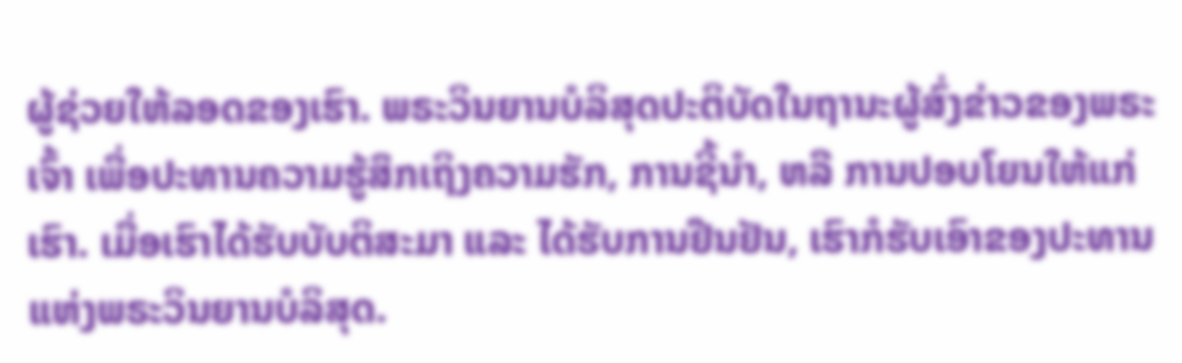ຜູ້ຊ່ວຍໃຫ້ລອດຂອງເຮົາ. ພຣະວິນຍານບໍລິສຸດປະຕິບັດໃນຖານະຜູ້ສົ່ງຂ່າວຂອງພຣະເຈົ້າ ເພື່ອປະທານຄວາມຮູ້ສຶກເຖິງຄວາມຮັກ, ການຊີ້ນຳ, ຫລື ການປອບໂຍນໃຫ້ແກ່ເຮົາ. ເມື່ອເຮົາໄດ້ຮັບບັບຕິສະມາ ແລະ ໄດ້ຮັບການຢືນຢັນ, ເຮົາກໍຮັບເອົາຂອງປະທານແຫ່ງພຣະວິນຍານບໍລິສຸດ.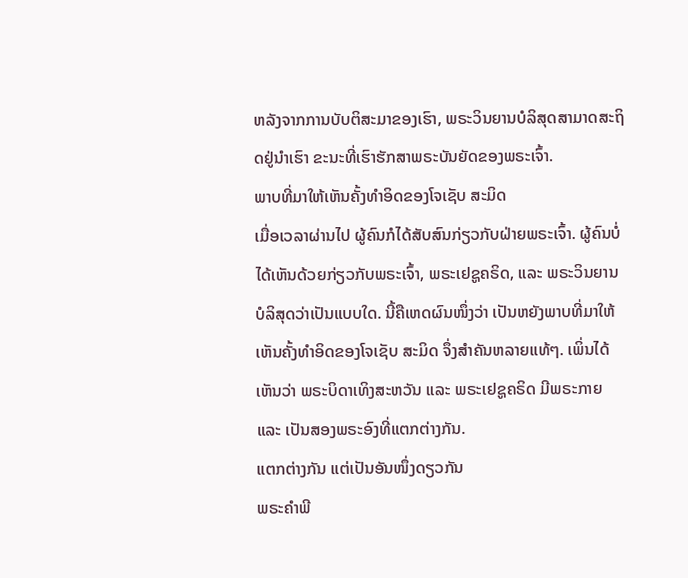ຫລັງຈາກການບັບຕິສະມາຂອງເຮົາ, ພຣະວິນຍານບໍລິສຸດສາມາດສະຖິດຢູ່ນຳເຮົາ ຂະນະທີ່ເຮົາຮັກສາພຣະບັນຍັດຂອງພຣະເຈົ້າ.
ພາບທີ່ມາໃຫ້ເຫັນຄັ້ງທຳອິດຂອງໂຈເຊັບ ສະມິດ
ເມື່ອເວລາຜ່ານໄປ ຜູ້ຄົນກໍໄດ້ສັບສົນກ່ຽວກັບຝ່າຍພຣະເຈົ້າ. ຜູ້ຄົນບໍ່ໄດ້ເຫັນດ້ວຍກ່ຽວກັບພຣະເຈົ້າ, ພຣະເຢຊູຄຣິດ, ແລະ ພຣະວິນຍານບໍລິສຸດວ່າເປັນແບບໃດ. ນີ້ຄືເຫດຜົນໜຶ່ງວ່າ ເປັນຫຍັງພາບທີ່ມາໃຫ້ເຫັນຄັ້ງທຳອິດຂອງໂຈເຊັບ ສະມິດ ຈຶ່ງສຳຄັນຫລາຍແທ້ໆ. ເພິ່ນໄດ້ເຫັນວ່າ ພຣະບິດາເທິງສະຫວັນ ແລະ ພຣະເຢຊູຄຣິດ ມີພຣະກາຍ ແລະ ເປັນສອງພຣະອົງທີ່ແຕກຕ່າງກັນ.
ແຕກຕ່າງກັນ ແຕ່ເປັນອັນໜຶ່ງດຽວກັນ
ພຣະຄຳພີ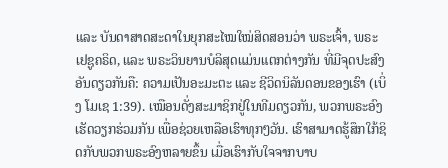ແລະ ບັນດາສາດສະດາໃນຍຸກສະໄໝໃໝ່ສິດສອນວ່າ ພຣະເຈົ້າ, ພຣະເຢຊູຄຣິດ, ແລະ ພຣະວິນຍານບໍລິສຸດແມ່ນແຕກຕ່າງກັນ ທີ່ມີຈຸດປະສົງອັນດຽວກັນຄື: ຄວາມເປັນອະມະຕະ ແລະ ຊີວິດນິລັນດອນຂອງເຮົາ (ເບິ່ງ ໂມເຊ 1:39). ເໝືອນດັ່ງສະມາຊິກຢູ່ໃນທີມດຽວກັນ, ພວກພຣະອົງເຮັດວຽກຮ່ວມກັນ ເພື່ອຊ່ວຍເຫລືອເຮົາທຸກໆວັນ. ເຮົາສາມາດຮູ້ສຶກໃກ້ຊິດກັບພວກພຣະອົງຫລາຍຂຶ້ນ ເມື່ອເຮົາກັບໃຈຈາກບາບ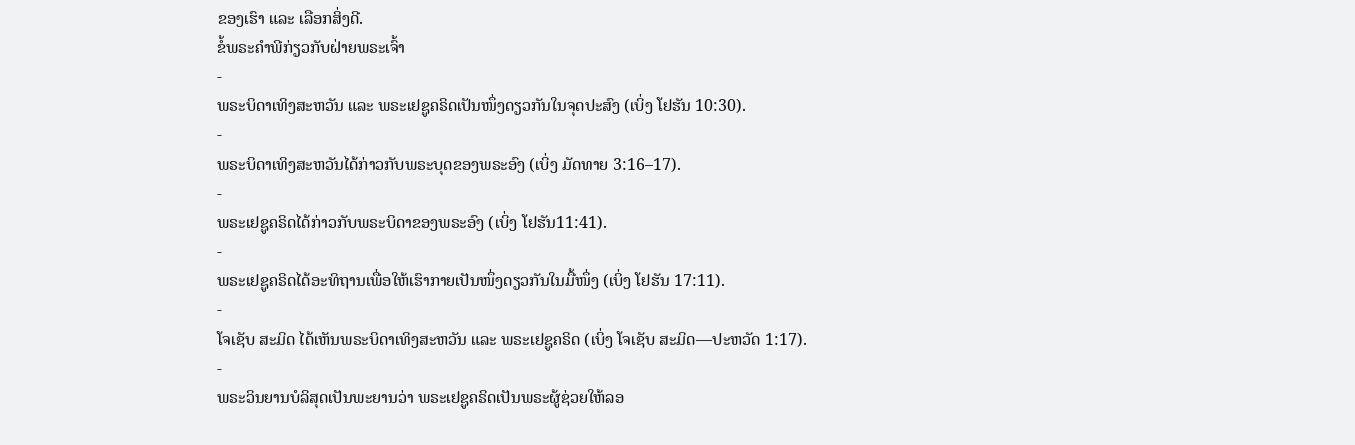ຂອງເຮົາ ແລະ ເລືອກສິ່ງດີ.
ຂໍ້ພຣະຄຳພີກ່ຽວກັບຝ່າຍພຣະເຈົ້າ
-
ພຣະບິດາເທິງສະຫວັນ ແລະ ພຣະເຢຊູຄຣິດເປັນໜຶ່ງດຽວກັນໃນຈຸດປະສົງ (ເບິ່ງ ໂຢຮັນ 10:30).
-
ພຣະບິດາເທິງສະຫວັນໄດ້ກ່າວກັບພຣະບຸດຂອງພຣະອົງ (ເບິ່ງ ມັດທາຍ 3:16–17).
-
ພຣະເຢຊູຄຣິດໄດ້ກ່າວກັບພຣະບິດາຂອງພຣະອົງ (ເບິ່ງ ໂຢຮັນ11:41).
-
ພຣະເຢຊູຄຣິດໄດ້ອະທິຖານເພື່ອໃຫ້ເຮົາກາຍເປັນໜຶ່ງດຽວກັນໃນມື້ໜຶ່ງ (ເບິ່ງ ໂຢຮັນ 17:11).
-
ໂຈເຊັບ ສະມິດ ໄດ້ເຫັນພຣະບິດາເທິງສະຫວັນ ແລະ ພຣະເຢຊູຄຣິດ (ເບິ່ງ ໂຈເຊັບ ສະມິດ—ປະຫວັດ 1:17).
-
ພຣະວິນຍານບໍລິສຸດເປັນພະຍານວ່າ ພຣະເຢຊູຄຣິດເປັນພຣະຜູ້ຊ່ວຍໃຫ້ລອ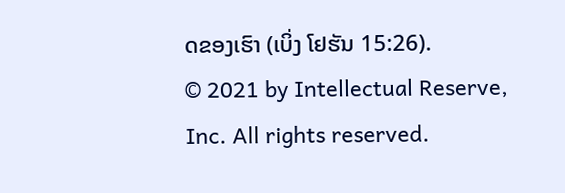ດຂອງເຮົາ (ເບິ່ງ ໂຢຮັນ 15:26).
© 2021 by Intellectual Reserve, Inc. All rights reserved.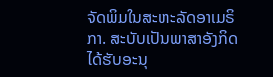ຈັດພິມໃນສະຫະລັດອາເມຣິກາ. ສະບັບເປັນພາສາອັງກິດໄດ້ຮັບອະນຸ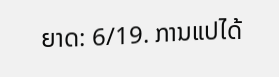ຍາດ: 6/19. ການແປໄດ້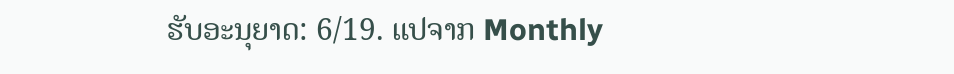ຮັບອະນຸຍາດ: 6/19. ແປຈາກ Monthly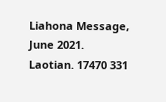Liahona Message, June 2021. Laotian. 17470 331